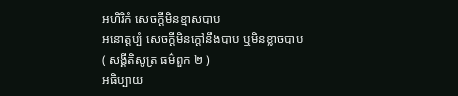អហិរិកំ សេចក្តីមិនខ្មាសបាប
អនោត្តប្បំ សេចក្តីមិនក្តៅនឹងបាប ឬមិនខ្លាចបាប
( សង្គីតិសូត្រ ធម៌ពួក ២ )
អធិប្បាយ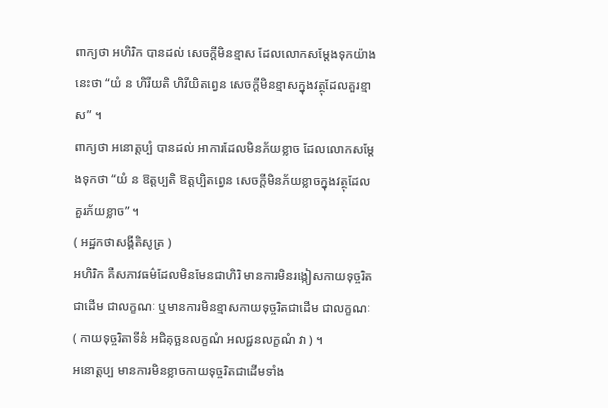ពាក្យថា អហិរិក បានដល់ សេចក្តីមិនខ្មាស ដែលលោកសម្តែងទុកយ៉ាងនេះថា “យំ ន ហិរីយតិ ហិរីយិតព្វេន សេចក្តីមិនខ្មាសក្នុងវត្ថុដែលគួរខ្មាស” ។
ពាក្យថា អនោត្តប្បំ បានដល់ អាការដែលមិនភ័យខ្លាច ដែលលោកសម្តែងទុកថា “យំ ន ឱត្តប្បតិ ឱត្តប្បិតព្វេន សេចក្តីមិនភ័យខ្លាចក្នុងវត្ថុដែលគួរភ័យខ្លាច” ។
( អដ្ឋកថាសង្គីតិសូត្រ )
អហិរិក គឺសភាវធម៌ដែលមិនមែនជាហិរិ មានការមិនរង្កៀសកាយទុច្ចរិតជាដើម ជាលក្ខណៈ ឬមានការមិនខ្មាសកាយទុច្ចរិតជាដើម ជាលក្ខណៈ ( កាយទុច្ចរិតាទីនំ អជិគុច្ឆនលក្ខណំ អលជ្ជនលក្ខណំ វា ) ។
អនោត្តប្ប មានការមិនខ្លាចកាយទុច្ចរិតជាដើមទាំង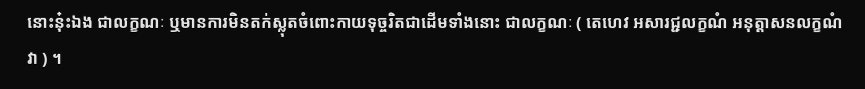នោះនុ៎ះឯង ជាលក្ខណៈ ឬមានការមិនតក់ស្លុតចំពោះកាយទុច្ចរិតជាដើមទាំងនោះ ជាលក្ខណៈ ( តេហេវ អសារជ្ជលក្ខណំ អនុត្តាសនលក្ខណំ វា ) ។